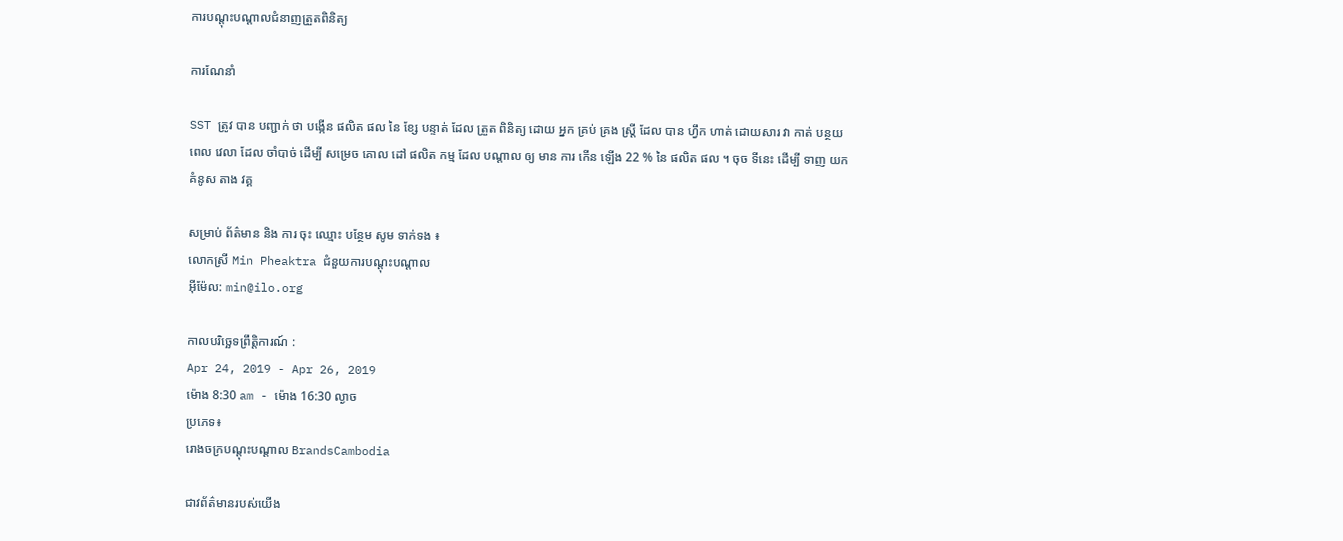ការបណ្តុះបណ្តាលជំនាញត្រួតពិនិត្យ

ការណែនាំ

SST ត្រូវ បាន បញ្ជាក់ ថា បង្កើន ផលិត ផល នៃ ខ្សែ បន្ទាត់ ដែល ត្រួត ពិនិត្យ ដោយ អ្នក គ្រប់ គ្រង ស្ត្រី ដែល បាន ហ្វឹក ហាត់ ដោយសារ វា កាត់ បន្ថយ ពេល វេលា ដែល ចាំបាច់ ដើម្បី សម្រេច គោល ដៅ ផលិត កម្ម ដែល បណ្តាល ឲ្យ មាន ការ កើន ឡើង 22 % នៃ ផលិត ផល ។ ចុច ទីនេះ ដើម្បី ទាញ យក គំនូស តាង វគ្គ

សម្រាប់ ព័ត៌មាន និង ការ ចុះ ឈ្មោះ បន្ថែម សូម ទាក់ទង ៖
លោកស្រី Min Pheaktra ជំនួយការបណ្តុះបណ្តាល
អ៊ីម៉ែល: min@ilo.org

កាលបរិច្ឆេទព្រឹត្តិការណ៍ :
Apr 24, 2019 - Apr 26, 2019
ម៉ោង 8:30 am - ម៉ោង 16:30 ល្ងាច
ប្រភេទ៖
រោងចក្របណ្តុះបណ្តាល BrandsCambodia

ជាវព័ត៌មានរបស់យើង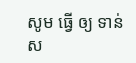សូម ធ្វើ ឲ្យ ទាន់ ស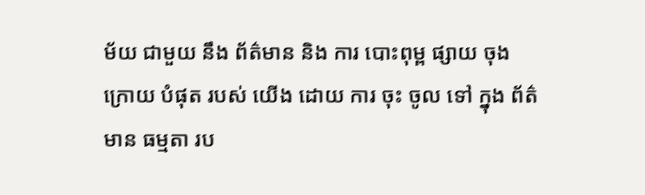ម័យ ជាមួយ នឹង ព័ត៌មាន និង ការ បោះពុម្ព ផ្សាយ ចុង ក្រោយ បំផុត របស់ យើង ដោយ ការ ចុះ ចូល ទៅ ក្នុង ព័ត៌មាន ធម្មតា រប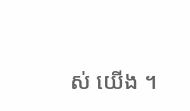ស់ យើង ។